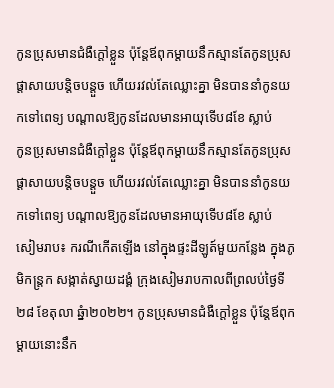កូនប្រុសមានជំងឺក្តៅខ្លួន ប៉ុន្តែឪពុកម្តាយនឹកស្មានតែកូនប្រុសផ្តាសាយបន្តិចបន្តួច ហើយរវល់តែឈ្លោះគ្នា មិនបាននាំកូនយកទៅពេទ្យ បណ្តាលឱ្យកូនដែលមានអាយុទើប៨ខែ ស្លាប់
កូនប្រុសមានជំងឺក្តៅខ្លួន ប៉ុន្តែឪពុកម្តាយនឹកស្មានតែកូនប្រុសផ្តាសាយបន្តិចបន្តួច ហើយរវល់តែឈ្លោះគ្នា មិនបាននាំកូនយកទៅពេទ្យ បណ្តាលឱ្យកូនដែលមានអាយុទើប៨ខែ ស្លាប់
សៀមរាប៖ ករណីកើតឡើង នៅក្នុងផ្ទះដីឡូត៍មួយកន្លែង ក្នុងភូមិកន្ត្រក សង្កាត់ស្វាយដង្គំ ក្រុងសៀមរាបកាលពីព្រលប់ថ្ងៃទី២៨ ខែតុលា ឆ្នំា២០២២។ កូនប្រុសមានជំងឺក្តៅខ្លួន ប៉ុន្តែឪពុកម្តាយនោះនឹក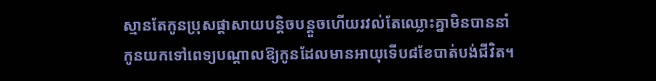ស្មានតែកូនប្រុសផ្តាសាយបន្តិចបន្តួចហើយរវល់តែឈ្លោះគ្នាមិនបាននាំកូនយកទៅពេទ្យបណ្តាលឱ្យកូនដែលមានអាយុទើប៨ខែបាត់បង់ជីវិត។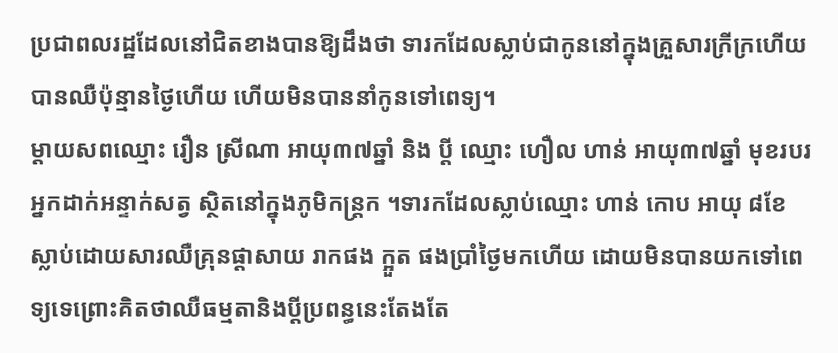ប្រជាពលរដ្ឋដែលនៅជិតខាងបានឱ្យដឹងថា ទារកដែលស្លាប់ជាកូននៅក្នុងគ្រួសារក្រីក្រហើយបានឈឺប៉ុន្មានថ្ងៃហើយ ហើយមិនបាននាំកូនទៅពេទ្យ។
ម្តាយសពឈ្មោះ រឿន ស្រីណា អាយុ៣៧ឆ្នាំ និង ប្តី ឈ្មោះ ហឿល ហាន់ អាយុ៣៧ឆ្នាំ មុខរបរអ្នកដាក់អន្ទាក់សត្វ ស្ថិតនៅក្នុងភូមិកន្ត្រក ។ទារកដែលស្លាប់ឈ្មោះ ហាន់ កោប អាយុ ៨ខែ ស្លាប់ដោយសារឈឺគ្រុនផ្តាសាយ រាកផង ក្អួត ផងប្រាំថ្ងៃមកហើយ ដោយមិនបានយកទៅពេទ្យទេព្រោះគិតថាឈឺធម្មតានិងប្តីប្រពន្ធនេះតែងតែ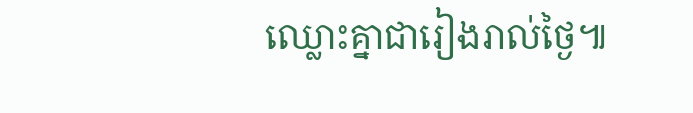ឈ្លោះគ្នាជារៀងរាល់ថ្ងៃ៕